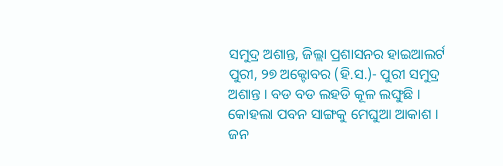ସମୁଦ୍ର ଅଶାନ୍ତ, ଜିଲ୍ଲା ପ୍ରଶାସନର ହାଇଆଲର୍ଟ
ପୁରୀ, ୨୭ ଅକ୍ଟୋବର (ହି.ସ.)- ପୁରୀ ସମୁଦ୍ର ଅଶାନ୍ତ । ବଡ ବଡ ଲହଡି କୂଳ ଲଙ୍ଘୁଛି । କୋହଲା ପବନ ସାଙ୍ଗକୁ ମେଘୁଆ ଆକାଶ । ଜନ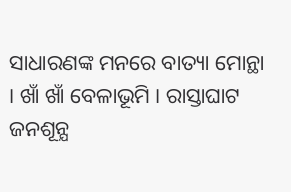ସାଧାରଣଙ୍କ ମନରେ ବାତ୍ୟା ମୋନ୍ଥା । ଖାଁ ଖାଁ ବେଳାଭୂମି । ରାସ୍ତାଘାଟ ଜନଶୂନ୍ଯ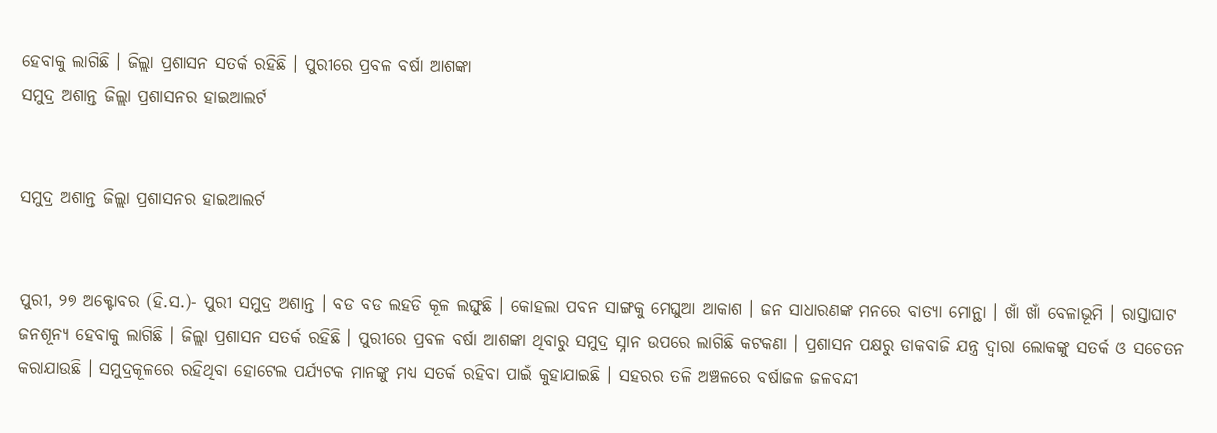ହେବାକୁ ଲାଗିଛି । ଜିଲ୍ଲା ପ୍ରଶାସନ ସତର୍କ ରହିଛି । ପୁରୀରେ ପ୍ରବଳ ବର୍ଷା ଆଶଙ୍କା
ସମୁଦ୍ର ଅଶାନ୍ତ ଜିଲ୍ଲା ପ୍ରଶାସନର ହାଇଆଲର୍ଟ


ସମୁଦ୍ର ଅଶାନ୍ତ ଜିଲ୍ଲା ପ୍ରଶାସନର ହାଇଆଲର୍ଟ


ପୁରୀ, ୨୭ ଅକ୍ଟୋବର (ହି.ସ.)- ପୁରୀ ସମୁଦ୍ର ଅଶାନ୍ତ । ବଡ ବଡ ଲହଡି କୂଳ ଲଙ୍ଘୁଛି । କୋହଲା ପବନ ସାଙ୍ଗକୁ ମେଘୁଆ ଆକାଶ । ଜନ ସାଧାରଣଙ୍କ ମନରେ ବାତ୍ୟା ମୋନ୍ଥା । ଖାଁ ଖାଁ ବେଳାଭୂମି । ରାସ୍ତାଘାଟ ଜନଶୂନ୍ଯ ହେବାକୁ ଲାଗିଛି । ଜିଲ୍ଲା ପ୍ରଶାସନ ସତର୍କ ରହିଛି । ପୁରୀରେ ପ୍ରବଳ ବର୍ଷା ଆଶଙ୍କା ଥିବାରୁ ସମୁଦ୍ର ସ୍ନାନ ଉପରେ ଲାଗିଛି କଟକଣା । ପ୍ରଶାସନ ପକ୍ଷରୁ ଡାକବାଜି ଯନ୍ତ୍ର ଦ୍ବାରା ଲୋକଙ୍କୁ ସତର୍କ ଓ ସଚେତନ କରାଯାଉଛି । ସମୁଦ୍ରକୂଳରେ ରହିଥିବା ହୋଟେଲ ପର୍ଯ୍ୟଟକ ମାନଙ୍କୁ ମଧ୍ୟ ସତର୍କ ରହିବା ପାଇଁ କୁହାଯାଇଛି । ସହରର ତଳି ଅଞ୍ଚଳରେ ବର୍ଷାଜଳ ଜଳବନ୍ଦୀ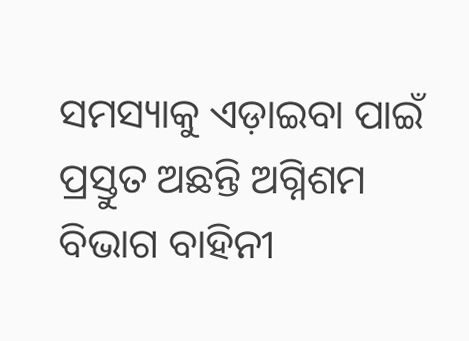ସମସ୍ୟାକୁ ଏଡ଼ାଇବା ପାଇଁ ପ୍ରସ୍ତୁତ ଅଛନ୍ତି ଅଗ୍ନିଶମ ବିଭାଗ ବାହିନୀ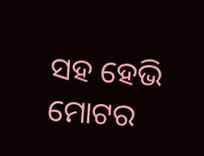ସହ ହେଭି ମୋଟର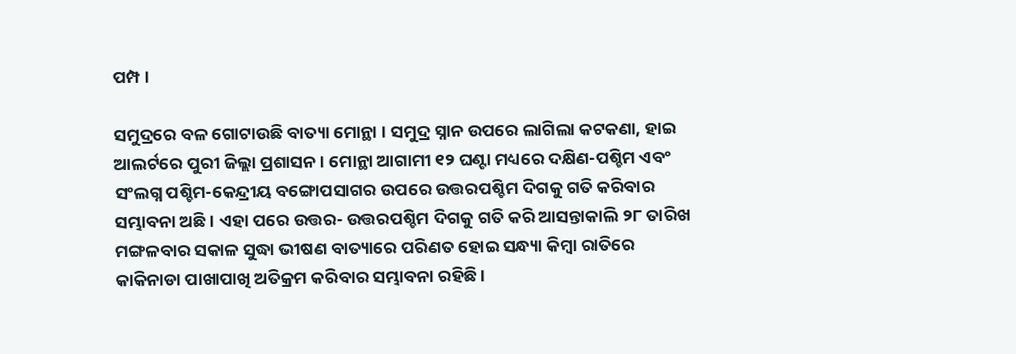ପମ୍ପ ।

ସମୁଦ୍ରରେ ବଳ ଗୋଟାଉଛି ବାତ୍ୟା ମୋନ୍ଥା । ସମୁଦ୍ର ସ୍ନାନ ଉପରେ ଲାଗିଲା କଟକଣା, ହାଇ ଆଲର୍ଟରେ ପୁରୀ ଜିଲ୍ଲା ପ୍ରଶାସନ । ମୋନ୍ଥା ଆଗାମୀ ୧୨ ଘଣ୍ଟା ମଧ୍ୟରେ ଦକ୍ଷିଣ-ପଶ୍ଚିମ ଏବଂ ସଂଲଗ୍ନ ପଶ୍ଚିମ-କେନ୍ଦ୍ରୀୟ ବଙ୍ଗୋପସାଗର ଉପରେ ଉତ୍ତରପଶ୍ଚିମ ଦିଗକୁ ଗତି କରିବାର ସମ୍ଭାବନା ଅଛି । ଏହା ପରେ ଉତ୍ତର- ଉତ୍ତରପଶ୍ଚିମ ଦିଗକୁ ଗତି କରି ଆସନ୍ତାକାଲି ୨୮ ତାରିଖ ମଙ୍ଗଳବାର ସକାଳ ସୁଦ୍ଧା ଭୀଷଣ ବାତ୍ୟାରେ ପରିଣତ ହୋଇ ସନ୍ଧ୍ୟା କିମ୍ବା ରାତିରେ କାକିନାଡା ପାଖାପାଖି ଅତିକ୍ରମ କରିବାର ସମ୍ଭାବନା ରହିଛି ।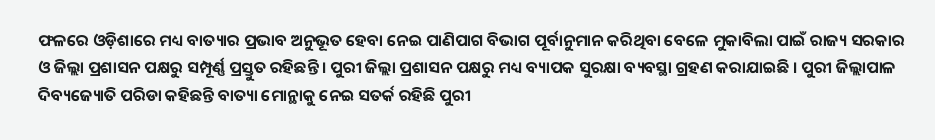ଫଳରେ ଓଡ଼ିଶାରେ ମଧ୍ୟ ବାତ୍ୟାର ପ୍ରଭାବ ଅନୁଭୂତ ହେବା ନେଇ ପାଣିପାଗ ବିଭାଗ ପୂର୍ବାନୁମାନ କରିଥିବା ବେଳେ ମୁକାବିଲା ପାଇଁ ରାଜ୍ୟ ସରକାର ଓ ଜିଲ୍ଲା ପ୍ରଶାସନ ପକ୍ଷରୁ ସମ୍ପୂର୍ଣ୍ଣ ପ୍ରସ୍ତୁତ ରହିଛନ୍ତି । ପୁରୀ ଜିଲ୍ଲା ପ୍ରଶାସନ ପକ୍ଷରୁ ମଧ୍ୟ ବ୍ୟାପକ ସୁରକ୍ଷା ବ୍ୟବସ୍ଥା ଗ୍ରହଣ କରାଯାଇଛି । ପୁରୀ ଜିଲ୍ଲାପାଳ ଦିବ୍ୟଜ୍ୟୋତି ପରିଡା କହିଛନ୍ତି ବାତ୍ୟା ମୋନ୍ଥାକୁ ନେଇ ସତର୍କ ରହିଛି ପୁରୀ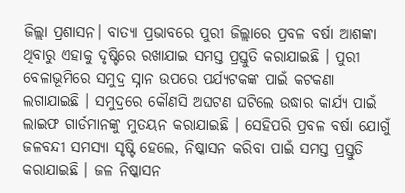ଜିଲ୍ଲା ପ୍ରଶାସନ। ବାତ୍ୟା ପ୍ରଭାବରେ ପୁରୀ ଜିଲ୍ଲାରେ ପ୍ରବଳ ବର୍ଷା ଆଶଙ୍କା ଥିବାରୁ ଏହାକୁ ଦୃଷ୍ଟିରେ ରଖାଯାଇ ସମସ୍ତ ପ୍ରସ୍ତୁତି କରାଯାଇଛି । ପୁରୀ ବେଳାଭୂମିରେ ସମୁଦ୍ର ସ୍ନାନ ଉପରେ ପର୍ଯ୍ୟଟକଙ୍କ ପାଇଁ କଟକଣା ଲଗାଯାଇଛି । ସମୁଦ୍ରରେ କୌଣସି ଅଘଟଣ ଘଟିଲେ ଉଦ୍ଧାର କାର୍ଯ୍ୟ ପାଇଁ ଲାଇଫ ଗାର୍ଡମାନଙ୍କୁ ମୁତୟନ କରାଯାଇଛି । ସେହିପରି ପ୍ରବଳ ବର୍ଷା ଯୋଗୁଁ ଜଳବନ୍ଦୀ ସମସ୍ୟା ସୃଷ୍ଟି ହେଲେ, ନିଷ୍କାସନ କରିବା ପାଇଁ ସମସ୍ତ ପ୍ରସ୍ତୁତି କରାଯାଇଛି । ଜଳ ନିଷ୍କାସନ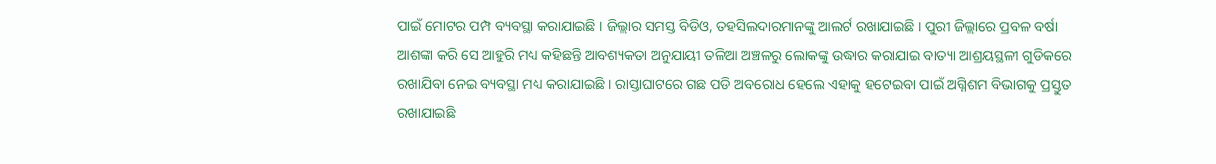ପାଇଁ ମୋଟର ପମ୍ପ ବ୍ୟବସ୍ଥା କରାଯାଇଛି । ଜିଲ୍ଲାର ସମସ୍ତ ବିଡିଓ, ତହସିଲଦାରମାନଙ୍କୁ ଆଲର୍ଟ ରଖାଯାଇଛି । ପୁରୀ ଜିଲ୍ଲାରେ ପ୍ରବଳ ବର୍ଷା ଆଶଙ୍କା କରି ସେ ଆହୁରି ମଧ୍ୟ କହିଛନ୍ତି ଆବଶ୍ୟକତା ଅନୁଯାୟୀ ତଳିଆ ଅଞ୍ଚଳରୁ ଲୋକଙ୍କୁ ଉଦ୍ଧାର କରାଯାଇ ବାତ୍ୟା ଆଶ୍ରୟସ୍ଥଳୀ ଗୁଡିକରେ ରଖାଯିବା ନେଇ ବ୍ୟବସ୍ଥା ମଧ୍ୟ କରାଯାଇଛି । ରାସ୍ତାଘାଟରେ ଗଛ ପଡି ଅବରୋଧ ହେଲେ ଏହାକୁ ହଟେଇବା ପାଇଁ ଅଗ୍ନିଶମ ବିଭାଗକୁ ପ୍ରସ୍ତୁତ ରଖାଯାଇଛି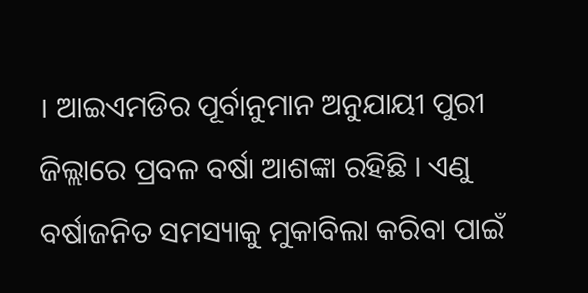। ଆଇଏମଡିର ପୂର୍ବାନୁମାନ ଅନୁଯାୟୀ ପୁରୀ ଜିଲ୍ଲାରେ ପ୍ରବଳ ବର୍ଷା ଆଶଙ୍କା ରହିଛି । ଏଣୁ ବର୍ଷାଜନିତ ସମସ୍ୟାକୁ ମୁକାବିଲା କରିବା ପାଇଁ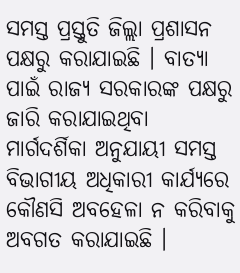ସମସ୍ତ ପ୍ରସ୍ତୁତି ଜିଲ୍ଲା ପ୍ରଶାସନ ପକ୍ଷରୁ କରାଯାଇଛି । ବାତ୍ୟା ପାଇଁ ରାଜ୍ୟ ସରକାରଙ୍କ ପକ୍ଷରୁ ଜାରି କରାଯାଇଥିବା ମାର୍ଗଦର୍ଶିକା ଅନୁଯାୟୀ ସମସ୍ତ ବିଭାଗୀୟ ଅଧିକାରୀ କାର୍ଯ୍ୟରେ କୌଣସି ଅବହେଳା ନ କରିବାକୁ ଅବଗତ କରାଯାଇଛି ।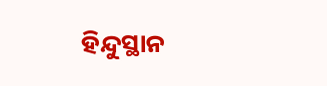ହିନ୍ଦୁସ୍ଥାନ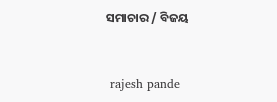ସମାଚାର / ବିଜୟ


 rajesh pande